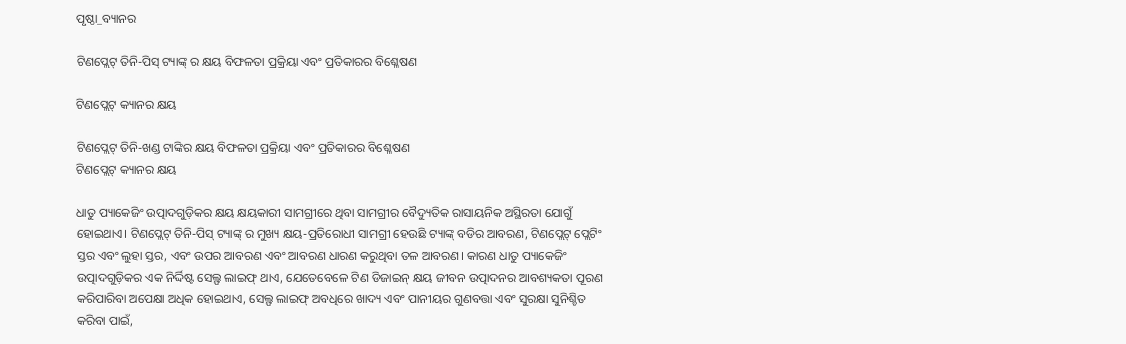ପୃଷ୍ଠା_ବ୍ୟାନର

ଟିଣପ୍ଲେଟ୍ ତିନି-ପିସ୍ ଟ୍ୟାଙ୍କ୍ ର କ୍ଷୟ ବିଫଳତା ପ୍ରକ୍ରିୟା ଏବଂ ପ୍ରତିକାରର ବିଶ୍ଳେଷଣ

ଟିଣପ୍ଲେଟ୍ କ୍ୟାନର କ୍ଷୟ

ଟିଣପ୍ଲେଟ୍ ତିନି-ଖଣ୍ଡ ଟାଙ୍କିର କ୍ଷୟ ବିଫଳତା ପ୍ରକ୍ରିୟା ଏବଂ ପ୍ରତିକାରର ବିଶ୍ଳେଷଣ
ଟିଣପ୍ଲେଟ୍ କ୍ୟାନର କ୍ଷୟ

ଧାତୁ ପ୍ୟାକେଜିଂ ଉତ୍ପାଦଗୁଡ଼ିକର କ୍ଷୟ କ୍ଷୟକାରୀ ସାମଗ୍ରୀରେ ଥିବା ସାମଗ୍ରୀର ବୈଦ୍ୟୁତିକ ରାସାୟନିକ ଅସ୍ଥିରତା ଯୋଗୁଁ ହୋଇଥାଏ। ଟିଣପ୍ଲେଟ୍ ତିନି-ପିସ୍ ଟ୍ୟାଙ୍କ୍ ର ମୁଖ୍ୟ କ୍ଷୟ-ପ୍ରତିରୋଧୀ ସାମଗ୍ରୀ ହେଉଛି ଟ୍ୟାଙ୍କ୍ ବଡିର ଆବରଣ, ଟିଣପ୍ଲେଟ୍ ପ୍ଲେଟିଂ ସ୍ତର ଏବଂ ଲୁହା ସ୍ତର, ଏବଂ ଉପର ଆବରଣ ଏବଂ ଆବରଣ ଧାରଣ କରୁଥିବା ତଳ ଆବରଣ। କାରଣ ଧାତୁ ପ୍ୟାକେଜିଂ ଉତ୍ପାଦଗୁଡ଼ିକର ଏକ ନିର୍ଦ୍ଦିଷ୍ଟ ସେଲ୍ଫ ଲାଇଫ୍ ଥାଏ, ଯେତେବେଳେ ଟିଣ ଡିଜାଇନ୍ କ୍ଷୟ ଜୀବନ ଉତ୍ପାଦନର ଆବଶ୍ୟକତା ପୂରଣ କରିପାରିବା ଅପେକ୍ଷା ଅଧିକ ହୋଇଥାଏ, ସେଲ୍ଫ ଲାଇଫ୍ ଅବଧିରେ ଖାଦ୍ୟ ଏବଂ ପାନୀୟର ଗୁଣବତ୍ତା ଏବଂ ସୁରକ୍ଷା ସୁନିଶ୍ଚିତ କରିବା ପାଇଁ,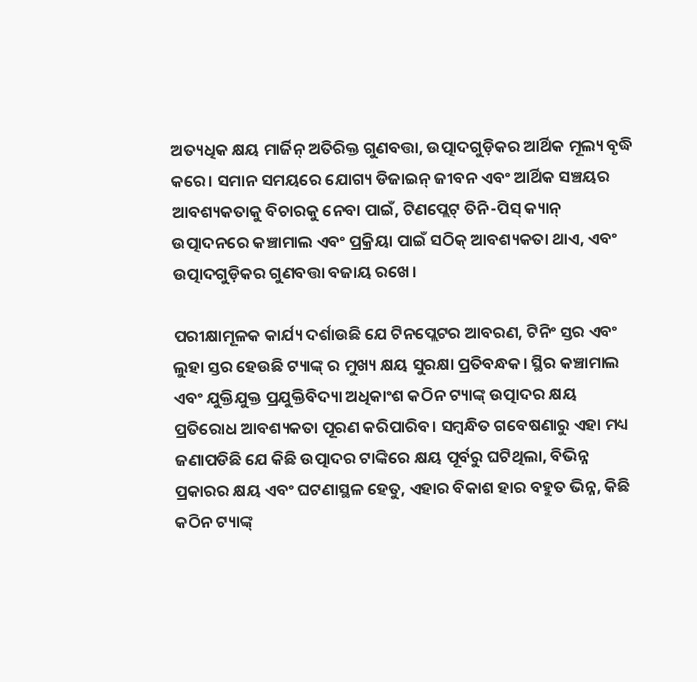ଅତ୍ୟଧିକ କ୍ଷୟ ମାର୍ଜିନ୍ ଅତିରିକ୍ତ ଗୁଣବତ୍ତା, ଉତ୍ପାଦଗୁଡ଼ିକର ଆର୍ଥିକ ମୂଲ୍ୟ ବୃଦ୍ଧି କରେ। ସମାନ ସମୟରେ ଯୋଗ୍ୟ ଡିଜାଇନ୍ ଜୀବନ ଏବଂ ଆର୍ଥିକ ସଞ୍ଚୟର ଆବଶ୍ୟକତାକୁ ବିଚାରକୁ ନେବା ପାଇଁ, ଟିଣପ୍ଲେଟ୍ ତିନି-ପିସ୍ କ୍ୟାନ୍ ଉତ୍ପାଦନରେ କଞ୍ଚାମାଲ ଏବଂ ପ୍ରକ୍ରିୟା ପାଇଁ ସଠିକ୍ ଆବଶ୍ୟକତା ଥାଏ, ଏବଂ ଉତ୍ପାଦଗୁଡ଼ିକର ଗୁଣବତ୍ତା ବଜାୟ ରଖେ।

ପରୀକ୍ଷାମୂଳକ କାର୍ଯ୍ୟ ଦର୍ଶାଉଛି ଯେ ଟିନପ୍ଲେଟର ଆବରଣ, ଟିନିଂ ସ୍ତର ଏବଂ ଲୁହା ସ୍ତର ହେଉଛି ଟ୍ୟାଙ୍କ୍ ର ମୁଖ୍ୟ କ୍ଷୟ ସୁରକ୍ଷା ପ୍ରତିବନ୍ଧକ। ସ୍ଥିର କଞ୍ଚାମାଲ ଏବଂ ଯୁକ୍ତିଯୁକ୍ତ ପ୍ରଯୁକ୍ତିବିଦ୍ୟା ଅଧିକାଂଶ କଠିନ ଟ୍ୟାଙ୍କ୍ ଉତ୍ପାଦର କ୍ଷୟ ପ୍ରତିରୋଧ ଆବଶ୍ୟକତା ପୂରଣ କରିପାରିବ। ସମ୍ବନ୍ଧିତ ଗବେଷଣାରୁ ଏହା ମଧ୍ୟ ଜଣାପଡିଛି ଯେ କିଛି ଉତ୍ପାଦର ଟାଙ୍କିରେ କ୍ଷୟ ପୂର୍ବରୁ ଘଟିଥିଲା, ବିଭିନ୍ନ ପ୍ରକାରର କ୍ଷୟ ଏବଂ ଘଟଣାସ୍ଥଳ ହେତୁ, ଏହାର ବିକାଶ ହାର ବହୁତ ଭିନ୍ନ, କିଛି କଠିନ ଟ୍ୟାଙ୍କ୍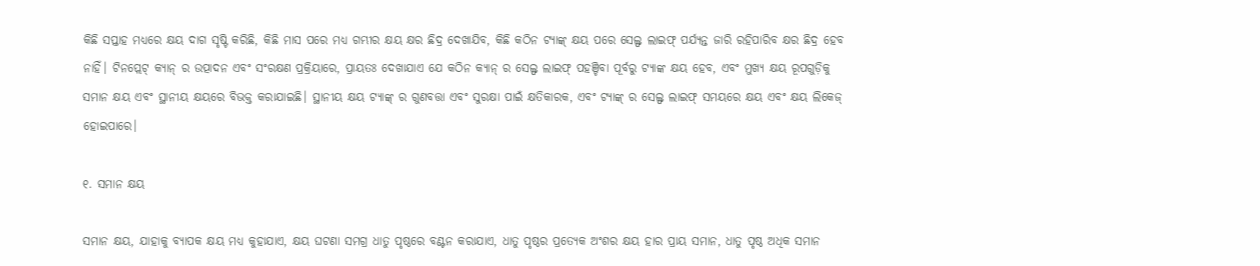କିଛି ସପ୍ତାହ ମଧ୍ୟରେ କ୍ଷୟ ଦାଗ ସୃଷ୍ଟି କରିଛି, କିଛି ମାସ ପରେ ମଧ୍ୟ ଗମ୍ଭୀର କ୍ଷୟ କ୍ଷର ଛିଦ୍ର ଦେଖାଯିବ, କିଛି କଠିନ ଟ୍ୟାଙ୍କ୍ କ୍ଷୟ ପରେ ସେଲ୍ଫ ଲାଇଫ୍ ପର୍ଯ୍ୟନ୍ତ ଜାରି ରହିପାରିବ କ୍ଷର ଛିଦ୍ର ହେବ ନାହିଁ। ଟିନପ୍ଲେଟ୍ କ୍ୟାନ୍ ର ଉତ୍ପାଦନ ଏବଂ ସଂରକ୍ଷଣ ପ୍ରକ୍ରିୟାରେ, ପ୍ରାୟତଃ ଦେଖାଯାଏ ଯେ କଠିନ କ୍ୟାନ୍ ର ସେଲ୍ଫ ଲାଇଫ୍ ପହଞ୍ଚିବା ପୂର୍ବରୁ ଟ୍ୟାଙ୍କ କ୍ଷୟ ହେବ, ଏବଂ ମୁଖ୍ୟ କ୍ଷୟ ରୂପଗୁଡ଼ିକୁ ସମାନ କ୍ଷୟ ଏବଂ ସ୍ଥାନୀୟ କ୍ଷୟରେ ବିଭକ୍ତ କରାଯାଇଛି। ସ୍ଥାନୀୟ କ୍ଷୟ ଟ୍ୟାଙ୍କ୍ ର ଗୁଣବତ୍ତା ଏବଂ ସୁରକ୍ଷା ପାଇଁ କ୍ଷତିକାରକ, ଏବଂ ଟ୍ୟାଙ୍କ୍ ର ସେଲ୍ଫ ଲାଇଫ୍ ସମୟରେ କ୍ଷୟ ଏବଂ କ୍ଷୟ ଲିକେଜ୍ ହୋଇପାରେ।

୧. ସମାନ କ୍ଷୟ

ସମାନ କ୍ଷୟ, ଯାହାକୁ ବ୍ୟାପକ କ୍ଷୟ ମଧ୍ୟ କୁହାଯାଏ, କ୍ଷୟ ଘଟଣା ସମଗ୍ର ଧାତୁ ପୃଷ୍ଠରେ ବଣ୍ଟନ କରାଯାଏ, ଧାତୁ ପୃଷ୍ଠର ପ୍ରତ୍ୟେକ ଅଂଶର କ୍ଷୟ ହାର ପ୍ରାୟ ସମାନ, ଧାତୁ ପୃଷ୍ଠ ଅଧିକ ସମାନ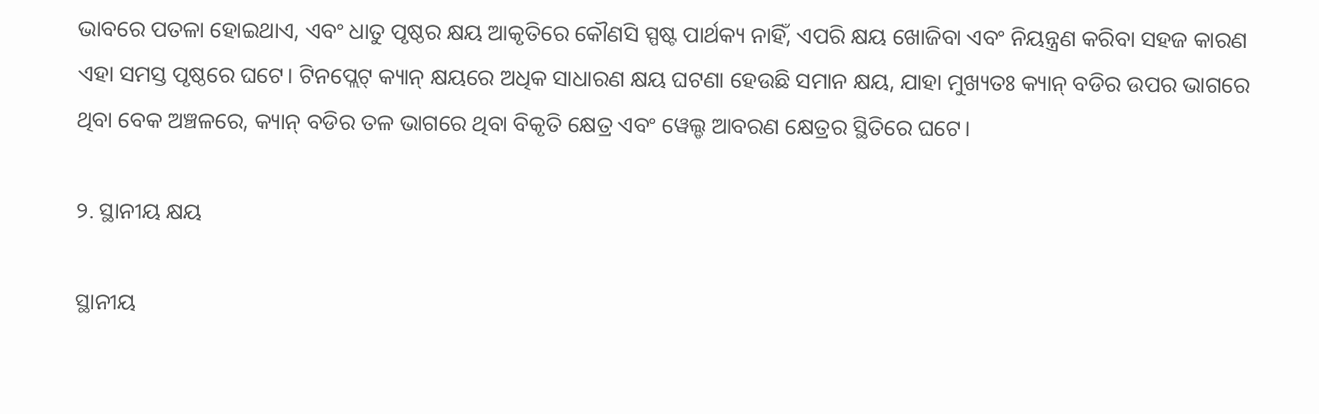ଭାବରେ ପତଳା ହୋଇଥାଏ, ଏବଂ ଧାତୁ ପୃଷ୍ଠର କ୍ଷୟ ଆକୃତିରେ କୌଣସି ସ୍ପଷ୍ଟ ପାର୍ଥକ୍ୟ ନାହିଁ, ଏପରି କ୍ଷୟ ଖୋଜିବା ଏବଂ ନିୟନ୍ତ୍ରଣ କରିବା ସହଜ କାରଣ ଏହା ସମସ୍ତ ପୃଷ୍ଠରେ ଘଟେ। ଟିନପ୍ଲେଟ୍ କ୍ୟାନ୍ କ୍ଷୟରେ ଅଧିକ ସାଧାରଣ କ୍ଷୟ ଘଟଣା ହେଉଛି ସମାନ କ୍ଷୟ, ଯାହା ମୁଖ୍ୟତଃ କ୍ୟାନ୍ ବଡିର ଉପର ଭାଗରେ ଥିବା ବେକ ଅଞ୍ଚଳରେ, କ୍ୟାନ୍ ବଡିର ତଳ ଭାଗରେ ଥିବା ବିକୃତି କ୍ଷେତ୍ର ଏବଂ ୱେଲ୍ଡ ଆବରଣ କ୍ଷେତ୍ରର ସ୍ଥିତିରେ ଘଟେ।

୨. ସ୍ଥାନୀୟ କ୍ଷୟ

ସ୍ଥାନୀୟ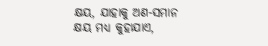କ୍ଷୟ, ଯାହାକୁ ଅଣ-ସମାନ କ୍ଷୟ ମଧ୍ୟ କୁହାଯାଏ,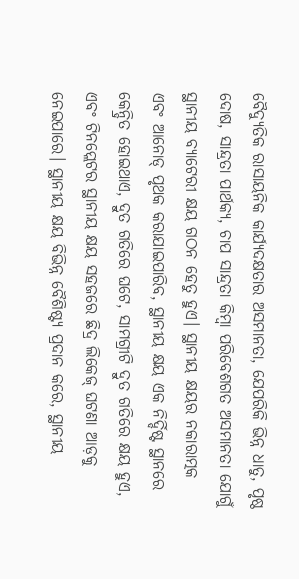ବୈଦ୍ୟୁତିକ ରାସାୟନିକ କାର୍ଯ୍ୟଦକ୍ଷତାର ଅସମାନତା, ଯେପରିକି ଭିନ୍ନ ଧାତୁ, ପୃଷ୍ଠ ଦୋଷ, ସାନ୍ଦ୍ରତା ପାର୍ଥକ୍ୟ, ଚାପ ସାନ୍ଦ୍ରତା କିମ୍ବା ପରିବେଶଗତ ଅସମାନତା ଯୋଗୁଁ ସ୍ଥାନୀୟ ବ୍ୟାଟେରୀ କ୍ଷୟ ଗଠନ ହେତୁ ହୁଏ। ସ୍ଥାନୀୟ କ୍ଷୟର ନକାରାତ୍ମକ ଏବଂ ଆନୋଡ୍ ପୃଥକ କରାଯାଇପାରିବ, ସ୍ଥାନୀୟ କ୍ଷୟ ଏକ ନିର୍ଦ୍ଦିଷ୍ଟ ସ୍ଥାନରେ କେନ୍ଦ୍ରିତ ହୋଇଥାଏ, ଦ୍ରୁତ ଗତିରେ ଘଟେ, ସାମଗ୍ରୀଟି ଦ୍ରୁତ ଗତିରେ କ୍ଷୟ ହୁଏ, ଏବଂ ଟିନପ୍ଲେଟର ସ୍ଥାନୀୟ କ୍ଷୟ ସହଜରେ ଛିଦ୍ର ଲିକେଜ୍ ଘଟଣା ଆଡ଼କୁ ନେଇପାରେ। ସ୍ଥାନୀୟ କ୍ଷୟ ବିଭିନ୍ନ ବୈଶିଷ୍ଟ୍ୟ ପ୍ରଦାନ କରେ, ସ୍ଥାନୀୟ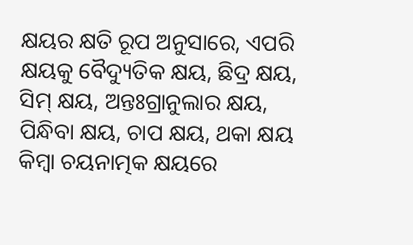କ୍ଷୟର କ୍ଷତି ରୂପ ଅନୁସାରେ, ଏପରି କ୍ଷୟକୁ ବୈଦ୍ୟୁତିକ କ୍ଷୟ, ଛିଦ୍ର କ୍ଷୟ, ସିମ୍ କ୍ଷୟ, ଅନ୍ତଃଗ୍ରାନୁଲାର କ୍ଷୟ, ପିନ୍ଧିବା କ୍ଷୟ, ଚାପ କ୍ଷୟ, ଥକା କ୍ଷୟ କିମ୍ବା ଚୟନାତ୍ମକ କ୍ଷୟରେ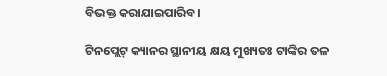ବିଭକ୍ତ କରାଯାଇପାରିବ।

ଟିନପ୍ଲେଟ୍ କ୍ୟାନର ସ୍ଥାନୀୟ କ୍ଷୟ ମୁଖ୍ୟତଃ ଟାଙ୍କିର ତଳ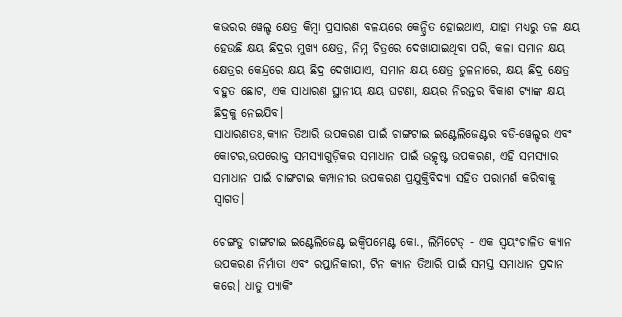କଭରର ୱେଲ୍ଡ କ୍ଷେତ୍ର କିମ୍ବା ପ୍ରସାରଣ ବଳୟରେ କେନ୍ଦ୍ରିତ ହୋଇଥାଏ, ଯାହା ମଧ୍ୟରୁ ତଳ କ୍ଷୟ ହେଉଛି କ୍ଷୟ ଛିଦ୍ରର ମୁଖ୍ୟ କ୍ଷେତ୍ର, ନିମ୍ନ ଚିତ୍ରରେ ଦେଖାଯାଇଥିବା ପରି, କଳା ସମାନ କ୍ଷୟ କ୍ଷେତ୍ରର କେନ୍ଦ୍ରରେ କ୍ଷୟ ଛିଦ୍ର ଦେଖାଯାଏ, ସମାନ କ୍ଷୟ କ୍ଷେତ୍ର ତୁଳନାରେ, କ୍ଷୟ ଛିଦ୍ର କ୍ଷେତ୍ର ବହୁତ ଛୋଟ, ଏକ ସାଧାରଣ ସ୍ଥାନୀୟ କ୍ଷୟ ଘଟଣା, କ୍ଷୟର ନିରନ୍ତର ବିକାଶ ଟ୍ୟାଙ୍କ କ୍ଷୟ ଛିଦ୍ରକୁ ନେଇଯିବ।
ସାଧାରଣତଃ,କ୍ୟାନ ତିଆରି ଉପକରଣ ପାଇଁ ଚାଙ୍ଗଟାଇ ଇଣ୍ଟେଲିଜେଣ୍ଟର ବଡି-ୱେଲ୍ଡର ଏବଂ କୋଟର,ଉପରୋକ୍ତ ସମସ୍ୟାଗୁଡ଼ିକର ସମାଧାନ ପାଇଁ ଉତ୍କୃଷ୍ଟ ଉପକରଣ, ଏହି ସମସ୍ୟାର ସମାଧାନ ପାଇଁ ଚାଙ୍ଗଟାଇ କମ୍ପାନୀର ଉପକରଣ ପ୍ରଯୁକ୍ତିବିଦ୍ୟା ସହିତ ପରାମର୍ଶ କରିବାକୁ ସ୍ୱାଗତ।

ଚେଙ୍ଗଡୁ ଚାଙ୍ଗଟାଇ ଇଣ୍ଟେଲିଜେଣ୍ଟ ଇକ୍ୱିପମେଣ୍ଟ କୋ., ଲିମିଟେଡ୍ - ଏକ ସ୍ୱୟଂଚାଳିତ କ୍ୟାନ ଉପକରଣ ନିର୍ମାତା ଏବଂ ରପ୍ତାନିକାରୀ, ଟିନ କ୍ୟାନ ତିଆରି ପାଇଁ ସମସ୍ତ ସମାଧାନ ପ୍ରଦାନ କରେ। ଧାତୁ ପ୍ୟାକିଂ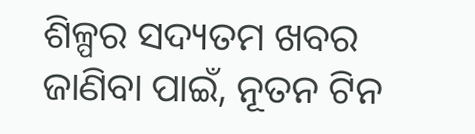ଶିଳ୍ପର ସଦ୍ୟତମ ଖବର ଜାଣିବା ପାଇଁ, ନୂତନ ଟିନ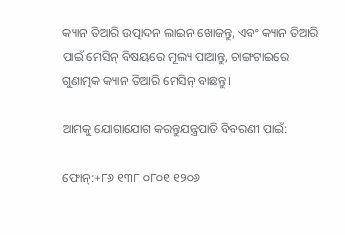କ୍ୟାନ ତିଆରି ଉତ୍ପାଦନ ଲାଇନ ଖୋଜନ୍ତୁ, ଏବଂ କ୍ୟାନ ତିଆରି ପାଇଁ ମେସିନ୍ ବିଷୟରେ ମୂଲ୍ୟ ପାଆନ୍ତୁ, ଚାଙ୍ଗଟାଇରେ ଗୁଣାତ୍ମକ କ୍ୟାନ ତିଆରି ମେସିନ୍ ବାଛନ୍ତୁ।

ଆମକୁ ଯୋଗାଯୋଗ କରନ୍ତୁଯନ୍ତ୍ରପାତି ବିବରଣୀ ପାଇଁ:

ଫୋନ୍:+୮୬ ୧୩୮ ୦୮୦୧ ୧୨୦୬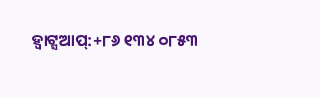ହ୍ୱାଟ୍ସଆପ୍:+୮୬ ୧୩୪ ୦୮୫୩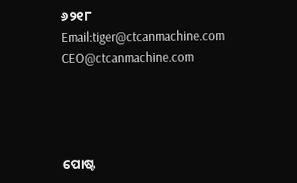୬୨୧୮
Email:tiger@ctcanmachine.com CEO@ctcanmachine.com




ପୋଷ୍ଟ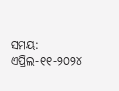ସମୟ: ଏପ୍ରିଲ-୧୧-୨୦୨୪